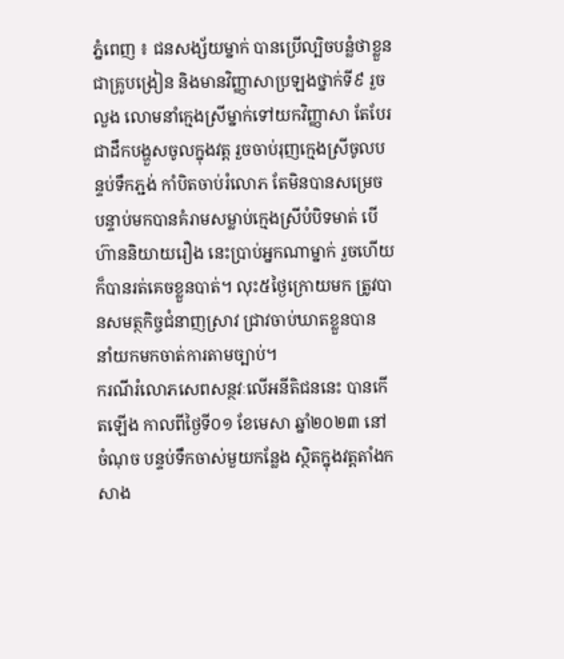ភ្នំពេញ ៖ ជនសង្ស័យម្នាក់ បានប្រើល្បិចបន្លំថាខ្លួនជាគ្រូបង្រៀន និងមានវិញ្ញាសាប្រឡងថ្នាក់ទី៩ រួចលួង លោមនាំក្មេងស្រីម្នាក់ទៅយកវិញ្ញាសា តែបែរជាដឹកបង្ហួសចូលក្នុងវត្ត រួចចាប់រុញក្មេងស្រីចូលបន្ទប់ទឹកភ្ជង់ កាំបិតចាប់រំលោភ តែមិនបានសម្រេច បន្ទាប់មកបានគំរាមសម្លាប់ក្មេងស្រីបំបិទមាត់ បើហ៊ាននិយាយរឿង នេះប្រាប់អ្នកណាម្នាក់ រួចហើយក៏បានរត់គេចខ្លួនបាត់។ លុះ៥ថ្ងៃក្រោយមក ត្រូវបានសមត្ថកិច្ចជំនាញស្រាវ ជ្រាវចាប់ឃាតខ្លួនបាន នាំយកមកចាត់ការតាមច្បាប់។
ករណីរំលោភសេពសន្ថវៈលើអនីតិជននេះ បានកើតឡើង កាលពីថ្ងៃទី០១ ខែមេសា ឆ្នាំ២០២៣ នៅចំណុច បន្ទប់ទឹកចាស់មួយកន្លែង ស្ថិតក្នុងវត្តតាំងកសាង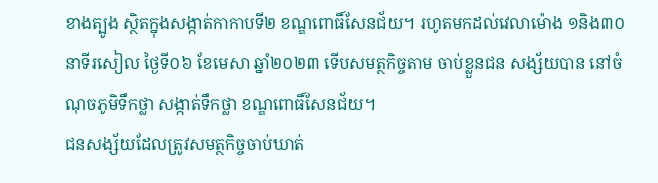ខាងត្បូង ស្ថិតក្នុងសង្កាត់កាកាបទី២ ខណ្ឌពោធិ៍សែនជ័យ។ រហូតមកដល់វេលាម៉ោង ១និង៣០នាទីរសៀល ថ្ងៃទី០៦ ខែមេសា ឆ្នាំ២០២៣ ទើបសមត្ថកិច្ចតាម ចាប់ខ្លួនជន សង្ស័យបាន នៅចំណុចភូមិទឹកថ្លា សង្កាត់ទឹកថ្លា ខណ្ឌពោធិ៍សែនជ័យ។
ជនសង្ស័យដែលត្រូវសមត្ថកិច្ចចាប់ឃាត់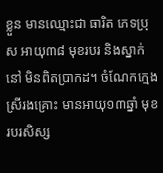ខ្លួន មានឈ្មោះជា ធារិត ភេទប្រុស អាយុ៣៨ មុខរបរ និងស្នាក់នៅ មិនពិតប្រាកដ។ ចំណែកក្មេងស្រីរងគ្រោះ មានអាយុ១៣ឆ្នាំ មុខរបរសិស្ស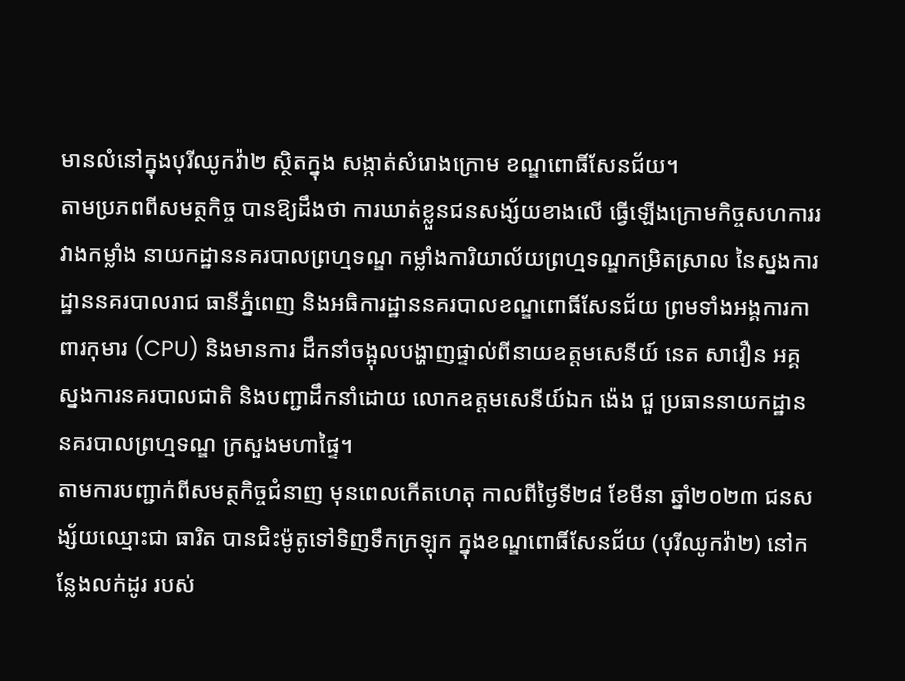មានលំនៅក្នុងបុរីឈូកវ៉ា២ ស្ថិតក្នុង សង្កាត់សំរោងក្រោម ខណ្ឌពោធិ៍សែនជ័យ។
តាមប្រភពពីសមត្ថកិច្ច បានឱ្យដឹងថា ការឃាត់ខ្លួនជនសង្ស័យខាងលើ ធ្វើឡើងក្រោមកិច្ចសហការរវាងកម្លាំង នាយកដ្ឋាននគរបាលព្រហ្មទណ្ឌ កម្លាំងការិយាល័យព្រហ្មទណ្ឌកម្រិតស្រាល នៃស្នងការដ្ឋាននគរបាលរាជ ធានីភ្នំពេញ និងអធិការដ្ឋាននគរបាលខណ្ឌពោធិ៍សែនជ័យ ព្រមទាំងអង្គការកាពារកុមារ (CPU) និងមានការ ដឹកនាំចង្អុលបង្ហាញផ្ទាល់ពីនាយឧត្តមសេនីយ៍ នេត សាវឿន អគ្គស្នងការនគរបាលជាតិ និងបញ្ជាដឹកនាំដោយ លោកឧត្តមសេនីយ៍ឯក ង៉េង ជួ ប្រធាននាយកដ្ឋាននគរបាលព្រហ្មទណ្ឌ ក្រសួងមហាផ្ទៃ។
តាមការបញ្ជាក់ពីសមត្ថកិច្ចជំនាញ មុនពេលកើតហេតុ កាលពីថ្ងៃទី២៨ ខែមីនា ឆ្នាំ២០២៣ ជនសង្ស័យឈ្មោះជា ធារិត បានជិះម៉ូតូទៅទិញទឹកក្រឡុក ក្នុងខណ្ឌពោធិ៍សែនជ័យ (បុរីឈូកវ៉ា២) នៅកន្លែងលក់ដូរ របស់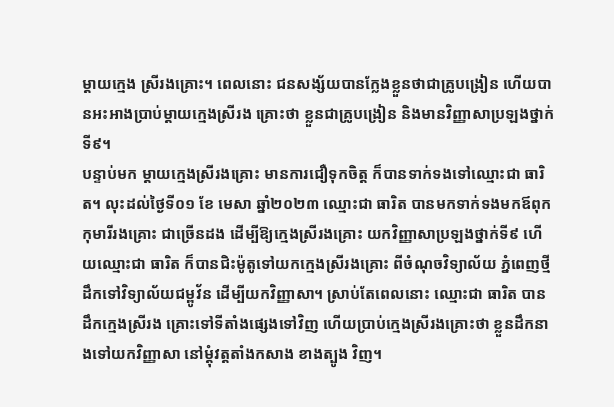ម្តាយក្មេង ស្រីរងគ្រោះ។ ពេលនោះ ជនសង្ស័យបានក្លែងខ្លួនថាជាគ្រូបង្រៀន ហើយបានអះអាងប្រាប់ម្តាយក្មេងស្រីរង គ្រោះថា ខ្លួនជាគ្រូបង្រៀន និងមានវិញ្ញាសាប្រឡងថ្នាក់ទី៩។
បន្ទាប់មក ម្តាយក្មេងស្រីរងគ្រោះ មានការជឿទុកចិត្ត ក៏បានទាក់ទងទៅឈ្មោះជា ធារិត។ លុះដល់ថ្ងៃទី០១ ខែ មេសា ឆ្នាំ២០២៣ ឈ្មោះជា ធារិត បានមកទាក់ទងមកឪពុកកុមារីរងគ្រោះ ជាច្រើនដង ដើម្បីឱ្យក្មេងស្រីរងគ្រោះ យកវិញ្ញាសាប្រឡងថ្នាក់ទី៩ ហើយឈ្មោះជា ធារិត ក៏បានជិះម៉ូតូទៅយកក្មេងស្រីរងគ្រោះ ពីចំណុចវិទ្យាល័យ ភ្នំពេញថ្មី ដឹកទៅវិទ្យាល័យជម្ពូវ័ន ដើម្បីយកវិញ្ញាសា។ ស្រាប់តែពេលនោះ ឈ្មោះជា ធារិត បានដឹកក្មេងស្រីរង គ្រោះទៅទីតាំងផ្សេងទៅវិញ ហើយប្រាប់ក្មេងស្រីរងគ្រោះថា ខ្លួនដឹកនាងទៅយកវិញ្ញាសា នៅម្តុំវត្តតាំងកសាង ខាងត្បូង វិញ។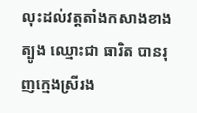លុះដល់វត្តតាំងកសាងខាងត្បូង ឈ្មោះជា ធារិត បានរុញក្មេងស្រីរង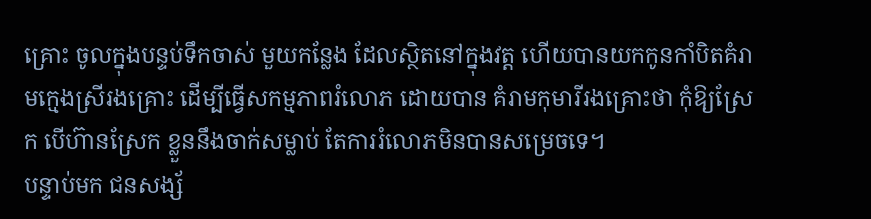គ្រោះ ចូលក្នុងបន្ទប់ទឹកចាស់ មួយកន្លែង ដែលស្ថិតនៅក្នុងវត្ត ហើយបានយកកូនកាំបិតគំរាមក្មេងស្រីរងគ្រោះ ដើម្បីធ្វើសកម្មភាពរំលោភ ដោយបាន គំរាមកុមារីរងគ្រោះថា កុំឱ្យស្រែក បើហ៊ានស្រែក ខ្លួននឹងចាក់សម្លាប់ តែការរំលោភមិនបានសម្រេចទេ។
បន្ទាប់មក ជនសង្ស័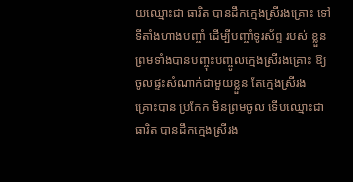យឈ្មោះជា ធារិត បានដឹកក្មេងស្រីរងគ្រោះ ទៅទីតាំងហាងបញ្ចាំ ដើម្បីបញ្ចាំទូរស័ព្ទ របស់ ខ្លួន ព្រមទាំងបានបញ្ចុះបញ្ចូលក្មេងស្រីរងគ្រោះ ឱ្យចូលផ្ទះសំណាក់ជាមួយខ្លួន តែក្មេងស្រីរង គ្រោះបាន ប្រកែក មិនព្រមចូល ទើបឈ្មោះជា ធារិត បានដឹកក្មេងស្រីរង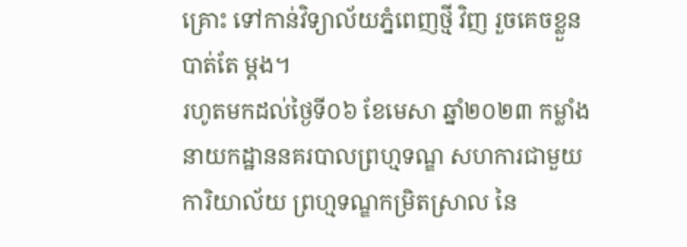គ្រោះ ទៅកាន់វិទ្យាល័យភ្នំពេញថ្មី វិញ រួចគេចខ្លួនបាត់តែ ម្តង។
រហូតមកដល់ថ្ងៃទី០៦ ខែមេសា ឆ្នាំ២០២៣ កម្លាំងនាយកដ្ឋាននគរបាលព្រហ្មទណ្ឌ សហការជាមួយការិយាល័យ ព្រហ្មទណ្ឌកម្រិតស្រាល នៃ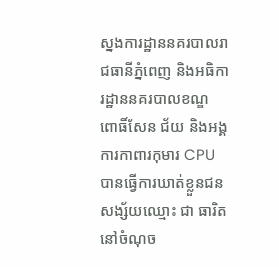ស្នងការដ្ឋាននគរបាលរាជធានីភ្នំពេញ និងអធិការដ្ឋាននគរបាលខណ្ឌ ពោធិ៍សែន ជ័យ និងអង្គការកាពារកុមារ CPU បានធ្វើការឃាត់ខ្លួនជនសង្ស័យឈ្មោះ ជា ធារិត នៅចំណុច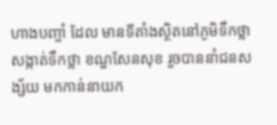ហាងបញ្ចាំ ដែល មានទីតាំងស្ថិតនៅភូមិទឹកថ្លា សង្កាត់ទឹកថ្លា ខណ្ឌសែនសុខ រួចបាននាំជនសង្ស័យ មកកាន់នាយក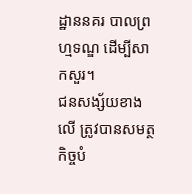ដ្ឋាននគរ បាលព្រហ្មទណ្ឌ ដើម្បីសាកសួរ។
ជនសង្ស័យខាងលើ ត្រូវបានសមត្ថកិច្ចបំ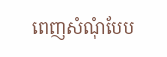ពេញសំណុំបែប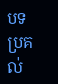បទ ប្រគល់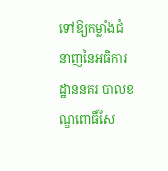ទៅឱ្យកម្លាំងជំនាញនៃអធិការ ដ្ឋាននគរ បាលខណ្ឌពោធិ៍សែ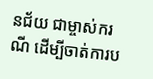នជ័យ ជាម្ចាស់ករណី ដើម្បីចាត់ការប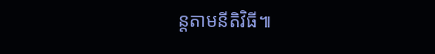ន្តតាមនីតិវិធី៕